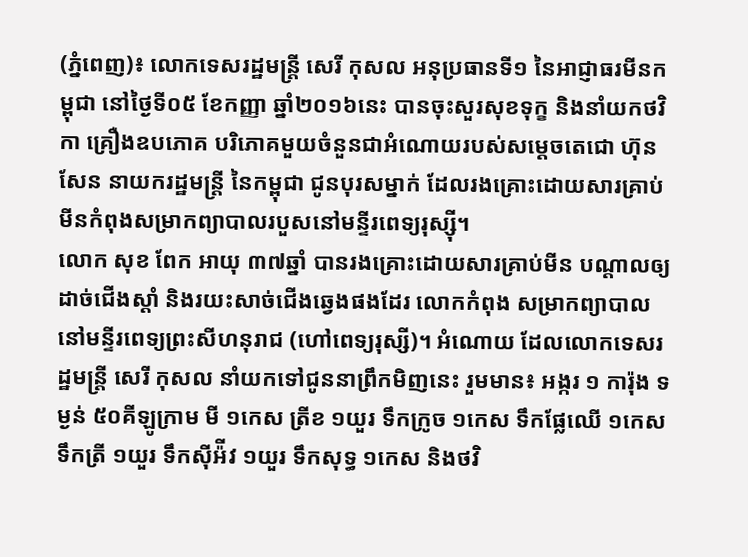(ភ្នំពេញ)៖ លោកទេសរដ្ឋមន្រ្តី សេរី កុសល អនុប្រធានទី១ នៃអាជ្ញាធរមីនកម្ពុជា នៅថ្ងៃទី០៥ ខែកញ្ញា ឆ្នាំ២០១៦នេះ បានចុះសួរសុខទុក្ខ និងនាំយកថវិកា គ្រឿងឧបភោគ បរិភោគមួយចំនួនជាអំណោយរបស់សម្តេចតេជោ ហ៊ុន សែន នាយករដ្ឋមន្រ្តី នៃកម្ពុជា ជូនបុរសម្នាក់ ដែលរងគ្រោះដោយសារគ្រាប់មីនកំពុងសម្រាកព្យាបាលរបួសនៅមន្ទីរពេទ្យរុស្ស៊ី។
លោក សុខ ពែក អាយុ ៣៧ឆ្នាំ បានរងគ្រោះដោយសារគ្រាប់មីន បណ្តាលឲ្យដាច់ជើងស្តាំ និងរយះសាច់ជើងឆ្វេងផងដែរ លោកកំពុង សម្រាកព្យាបាលនៅមន្ទីរពេទ្យព្រះសីហនុរាជ (ហៅពេទ្យរុស្សី)។ អំណោយ ដែលលោកទេសរដ្ឋមន្រ្តី សេរី កុសល នាំយកទៅជូននាព្រឹកមិញនេះ រួមមាន៖ អង្ករ ១ ការ៉ុង ទម្ងន់ ៥០គីឡូក្រាម មី ១កេស ត្រីខ ១យួរ ទឹកក្រូច ១កេស ទឹកផ្លែឈើ ១កេស ទឹកត្រី ១យួរ ទឹកស៊ីអ៉ីវ ១យួរ ទឹកសុទ្ធ ១កេស និងថវិ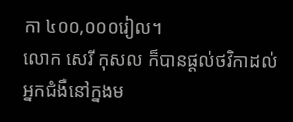កា ៤០០,០០០រៀល។
លោក សេរី កុសល ក៏បានផ្តល់ថវិកាដល់អ្នកជំងឺនៅក្នងម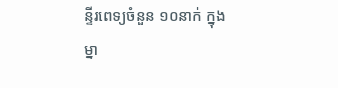ន្ទីរពេទ្យចំនួន ១០នាក់ ក្នុងម្នា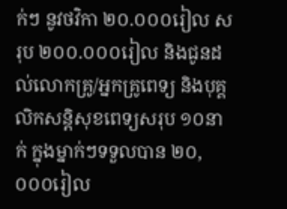ក់ៗ នូវថវិកា ២០.០០០រៀល សរុប ២០០.០០០រៀល និងជូនដល់លោកគ្រូ/អ្នកគ្រូពេទ្យ និងបុគ្គលិកសន្តិសុខពេទ្យសរុប ១០នាក់ ក្នុងម្នាក់ៗទទួលបាន ២០,០០០រៀល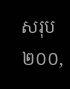សរុប ២០០,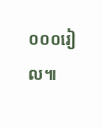០០០រៀល៕